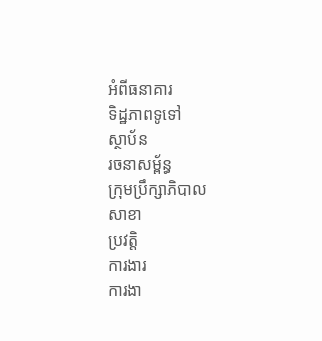អំពីធនាគារ
ទិដ្ឋភាពទូទៅ
ស្ថាប័ន
រចនាសម្ព័ន្ធ
ក្រុមប្រឹក្សាភិបាល
សាខា
ប្រវត្តិ
ការងារ
ការងា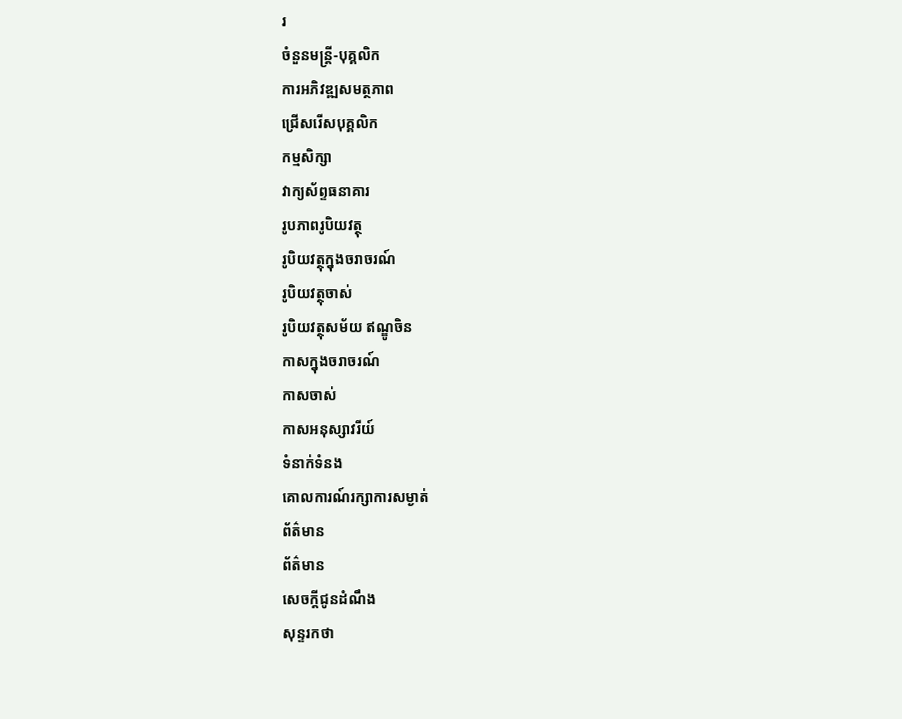រ
ចំនួនមន្ត្រី-បុគ្គលិក
ការអភិវឌ្ឍសមត្ថភាព
ជ្រើសរើសបុគ្គលិក
កម្មសិក្សា
វាក្យស័ព្ទធនាគារ
រូបភាពរូបិយវត្ថុ
រូបិយវត្ថុក្នុងចរាចរណ៍
រូបិយវត្ថុចាស់
រូបិយវត្ថុសម័យ ឥណ្ឌូចិន
កាសក្នុងចរាចរណ៍
កាសចាស់
កាសអនុស្សាវរីយ៍
ទំនាក់ទំនង
គោលការណ៍រក្សាការសម្ងាត់
ព័ត៌មាន
ព័ត៌មាន
សេចក្តីជូនដំណឹង
សុន្ទរកថា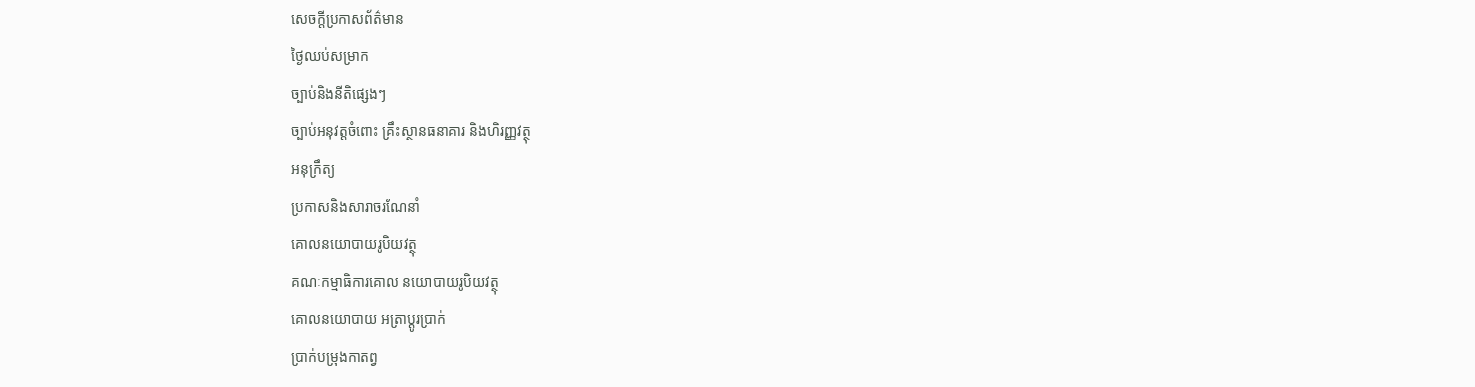សេចក្តីប្រកាសព័ត៌មាន
ថ្ងៃឈប់សម្រាក
ច្បាប់និងនីតិផ្សេងៗ
ច្បាប់អនុវត្តចំពោះ គ្រឹះស្ថានធនាគារ និងហិរញ្ញវត្ថុ
អនុក្រឹត្យ
ប្រកាសនិងសារាចរណែនាំ
គោលនយោបាយរូបិយវត្ថុ
គណៈកម្មាធិការគោល នយោបាយរូបិយវត្ថុ
គោលនយោបាយ អត្រាប្តូរប្រាក់
ប្រាក់បម្រុងកាតព្វ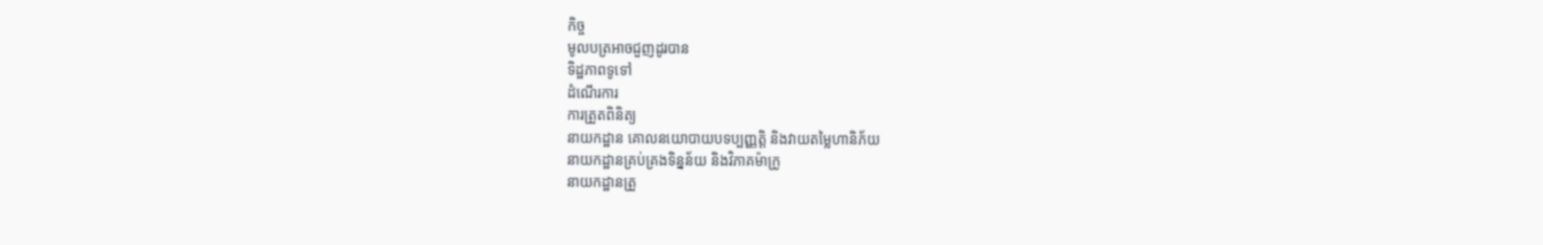កិច្ច
មូលបត្រអាចជួញដូរបាន
ទិដ្ឋភាពទូទៅ
ដំណើរការ
ការត្រួតពិនិត្យ
នាយកដ្ឋាន គោលនយោបាយបទប្បញ្ញត្តិ និងវាយតម្លៃហានិភ័យ
នាយកដ្ឋានគ្រប់គ្រងទិន្នន័យ និងវិភាគម៉ាក្រូ
នាយកដ្ឋានត្រួ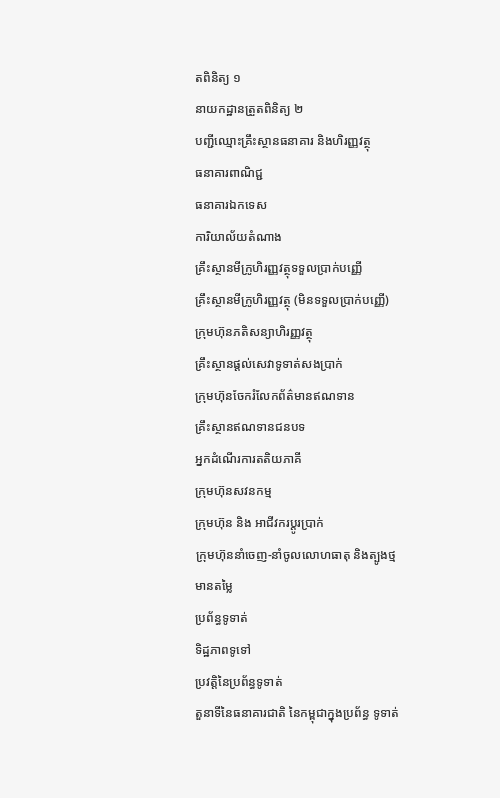តពិនិត្យ ១
នាយកដ្ឋានត្រួតពិនិត្យ ២
បញ្ជីឈ្មោះគ្រឹះស្ថានធនាគារ និងហិរញ្ញវត្ថុ
ធនាគារពាណិជ្ជ
ធនាគារឯកទេស
ការិយាល័យតំណាង
គ្រឹះស្ថានមីក្រូហិរញ្ញវត្ថុទទួលប្រាក់បញ្ញើ
គ្រឹះស្ថានមីក្រូហិរញ្ញវត្ថុ (មិនទទួលប្រាក់បញ្ញើ)
ក្រុមហ៊ុនភតិសន្យាហិរញ្ញវត្ថុ
គ្រឹះស្ថានផ្ដល់សេវាទូទាត់សងប្រាក់
ក្រុមហ៊ុនចែករំលែកព័ត៌មានឥណទាន
គ្រឹះស្ថានឥណទានជនបទ
អ្នកដំណើរការតតិយភាគី
ក្រុមហ៊ុនសវនកម្ម
ក្រុមហ៊ុន និង អាជីវករប្តូរប្រាក់
ក្រុមហ៊ុននាំចេញ-នាំចូលលោហធាតុ និងត្បូងថ្មមានតម្លៃ
ប្រព័ន្ធទូទាត់
ទិដ្ឋភាពទូទៅ
ប្រវត្តិនៃប្រព័ន្ធទូទាត់
តួនាទីនៃធនាគារជាតិ នៃកម្ពុជាក្នុងប្រព័ន្ធ ទូទាត់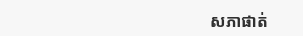សភាផាត់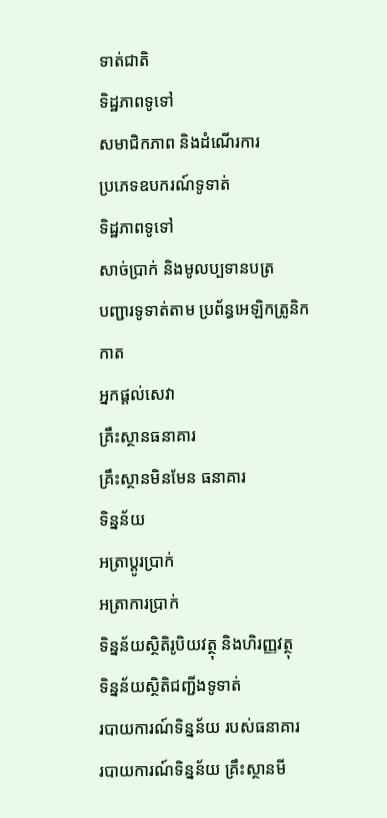ទាត់ជាតិ
ទិដ្ឋភាពទូទៅ
សមាជិកភាព និងដំណើរការ
ប្រភេទឧបករណ៍ទូទាត់
ទិដ្ឋភាពទូទៅ
សាច់ប្រាក់ និងមូលប្បទានបត្រ
បញ្ជារទូទាត់តាម ប្រព័ន្ធអេឡិកត្រូនិក
កាត
អ្នកផ្តល់សេវា
គ្រឹះស្ថានធនាគារ
គ្រឹះស្ថានមិនមែន ធនាគារ
ទិន្នន័យ
អត្រាប្តូរបា្រក់
អត្រាការប្រាក់
ទិន្នន័យស្ថិតិរូបិយវត្ថុ និងហិរញ្ញវត្ថុ
ទិន្នន័យស្ថិតិជញ្ជីងទូទាត់
របាយការណ៍ទិន្នន័យ របស់ធនាគារ
របាយការណ៍ទិន្នន័យ គ្រឹះស្ថានមី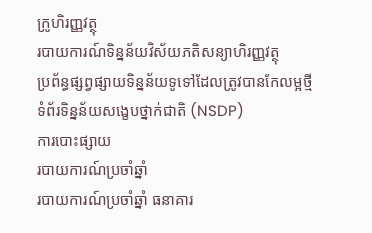ក្រូហិរញ្ញវត្ថុ
របាយការណ៍ទិន្នន័យវិស័យភតិសន្យាហិរញ្ញវត្ថុ
ប្រព័ន្ធផ្សព្វផ្សាយទិន្នន័យទូទៅដែលត្រូវបានកែលម្អថ្មី
ទំព័រទិន្នន័យសង្ខេបថ្នាក់ជាតិ (NSDP)
ការបោះផ្សាយ
របាយការណ៍ប្រចាំឆ្នាំ
របាយការណ៍ប្រចាំឆ្នាំ ធនាគារ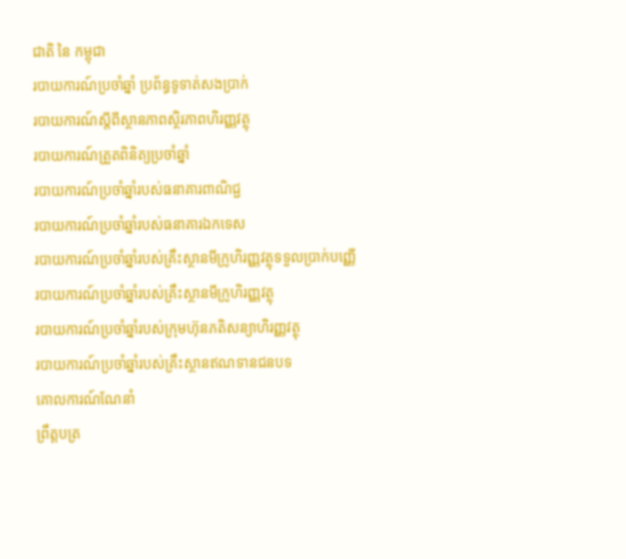ជាតិ នៃ កម្ពុជា
របាយការណ៍ប្រចាំឆ្នាំ ប្រព័ន្ធទូទាត់សងប្រាក់
របាយការណ៍ស្តីពីស្ថានភាពស្ថិរភាពហិរញ្ញវត្ថុ
របាយការណ៍ត្រួតពិនិត្យប្រចាំឆ្នាំ
របាយការណ៍ប្រចាំឆ្នាំរបស់ធនាគារពាណិជ្ជ
របាយការណ៍ប្រចាំឆ្នាំរបស់ធនាគារឯកទេស
របាយការណ៍ប្រចាំឆ្នាំរបស់គ្រឹះស្ថានមីក្រូហិរញ្ញវត្ថុទទួលប្រាក់បញ្ញើ
របាយការណ៍ប្រចាំឆ្នាំរបស់គ្រឹះស្ថានមីក្រូហិរញ្ញវត្ថុ
របាយការណ៍ប្រចាំឆ្នាំរបស់ក្រុមហ៊ុនភតិសន្យាហិរញ្ញវត្ថុ
របាយការណ៍ប្រចាំឆ្នាំរបស់គ្រឹះស្ថានឥណទានជនបទ
គោលការណ៍ណែនាំ
ព្រឹត្តបត្រ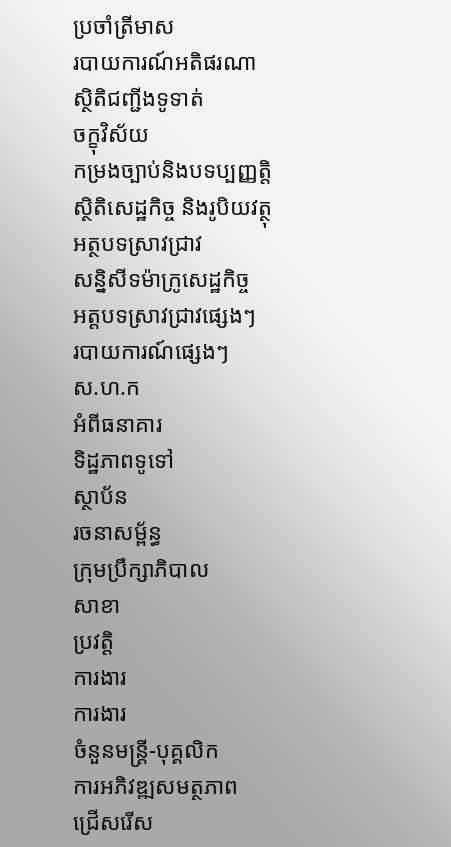ប្រចាំត្រីមាស
របាយការណ៍អតិផរណា
ស្ថិតិជញ្ជីងទូទាត់
ចក្ខុវិស័យ
កម្រងច្បាប់និងបទប្បញ្ញត្តិ
ស្ថិតិសេដ្ឋកិច្ច និងរូបិយវត្ថុ
អត្ថបទស្រាវជ្រាវ
សន្និសីទម៉ាក្រូសេដ្ឋកិច្ច
អត្តបទស្រាវជ្រាវផ្សេងៗ
របាយការណ៍ផ្សេងៗ
ស.ហ.ក
អំពីធនាគារ
ទិដ្ឋភាពទូទៅ
ស្ថាប័ន
រចនាសម្ព័ន្ធ
ក្រុមប្រឹក្សាភិបាល
សាខា
ប្រវត្តិ
ការងារ
ការងារ
ចំនួនមន្ត្រី-បុគ្គលិក
ការអភិវឌ្ឍសមត្ថភាព
ជ្រើសរើស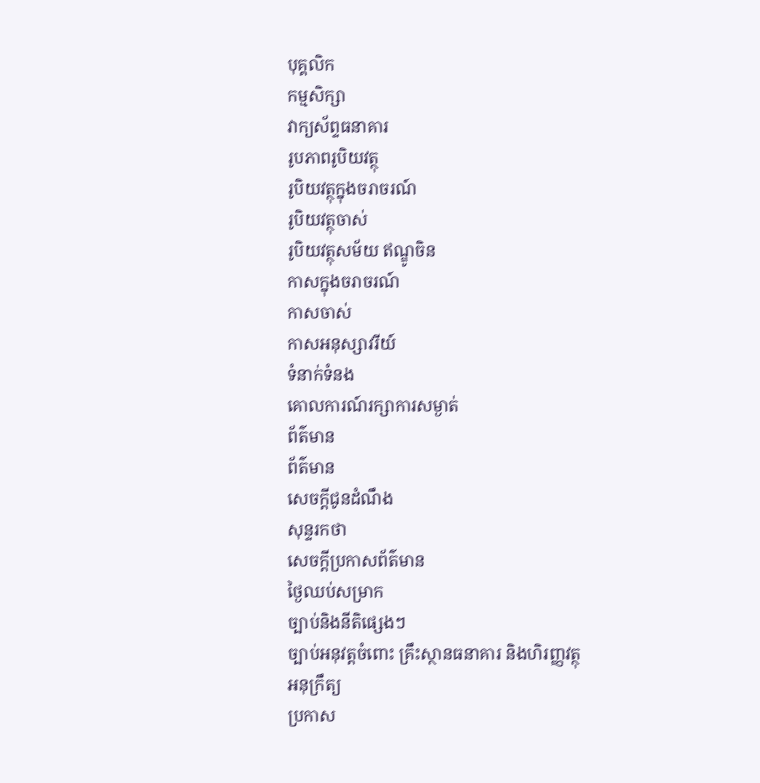បុគ្គលិក
កម្មសិក្សា
វាក្យស័ព្ទធនាគារ
រូបភាពរូបិយវត្ថុ
រូបិយវត្ថុក្នុងចរាចរណ៍
រូបិយវត្ថុចាស់
រូបិយវត្ថុសម័យ ឥណ្ឌូចិន
កាសក្នុងចរាចរណ៍
កាសចាស់
កាសអនុស្សាវរីយ៍
ទំនាក់ទំនង
គោលការណ៍រក្សាការសម្ងាត់
ព័ត៌មាន
ព័ត៌មាន
សេចក្តីជូនដំណឹង
សុន្ទរកថា
សេចក្តីប្រកាសព័ត៌មាន
ថ្ងៃឈប់សម្រាក
ច្បាប់និងនីតិផ្សេងៗ
ច្បាប់អនុវត្តចំពោះ គ្រឹះស្ថានធនាគារ និងហិរញ្ញវត្ថុ
អនុក្រឹត្យ
ប្រកាស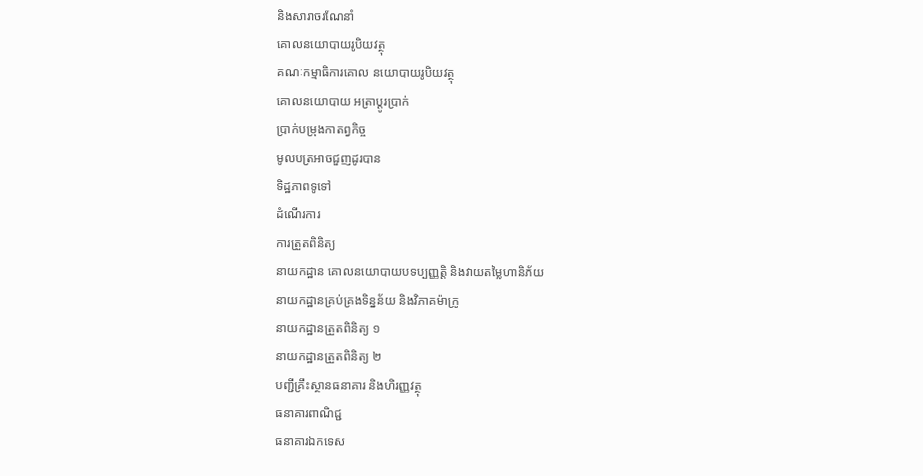និងសារាចរណែនាំ
គោលនយោបាយរូបិយវត្ថុ
គណៈកម្មាធិការគោល នយោបាយរូបិយវត្ថុ
គោលនយោបាយ អត្រាប្តូរប្រាក់
ប្រាក់បម្រុងកាតព្វកិច្ច
មូលបត្រអាចជួញដូរបាន
ទិដ្ឋភាពទូទៅ
ដំណើរការ
ការត្រួតពិនិត្យ
នាយកដ្ឋាន គោលនយោបាយបទប្បញ្ញត្តិ និងវាយតម្លៃហានិភ័យ
នាយកដ្ឋានគ្រប់គ្រងទិន្នន័យ និងវិភាគម៉ាក្រូ
នាយកដ្ឋានត្រួតពិនិត្យ ១
នាយកដ្ឋានត្រួតពិនិត្យ ២
បញ្ជីគ្រឹះស្ថានធនាគារ និងហិរញ្ញវត្ថុ
ធនាគារពាណិជ្ជ
ធនាគារឯកទេស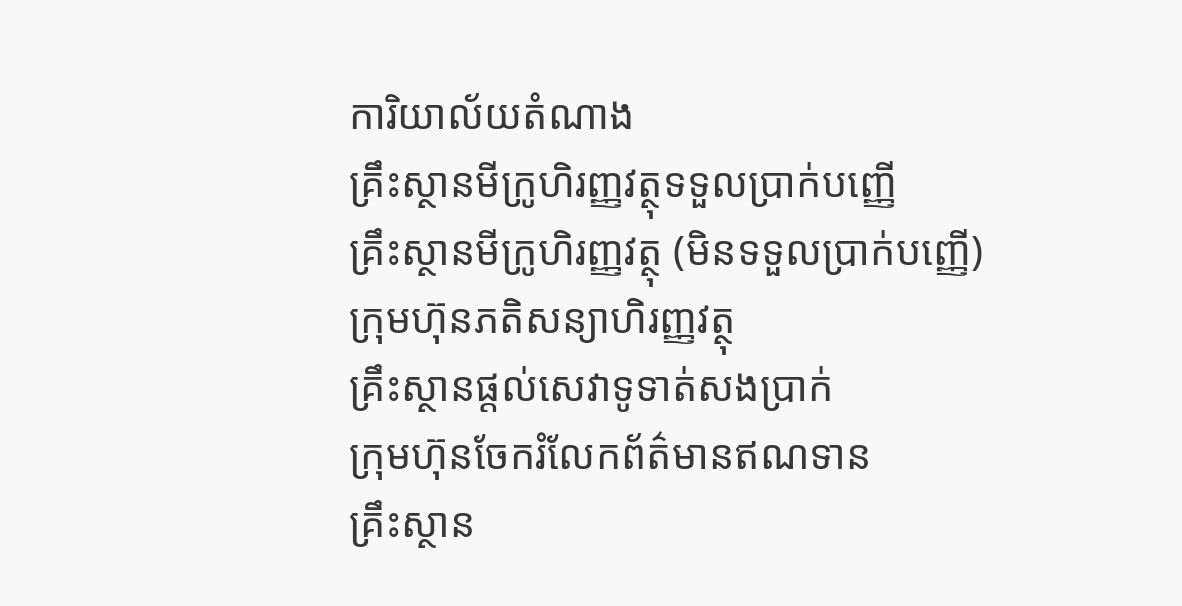ការិយាល័យតំណាង
គ្រឹះស្ថានមីក្រូហិរញ្ញវត្ថុទទួលប្រាក់បញ្ញើ
គ្រឹះស្ថានមីក្រូហិរញ្ញវត្ថុ (មិនទទួលប្រាក់បញ្ញើ)
ក្រុមហ៊ុនភតិសន្យាហិរញ្ញវត្ថុ
គ្រឹះស្ថានផ្ដល់សេវាទូទាត់សងប្រាក់
ក្រុមហ៊ុនចែករំលែកព័ត៌មានឥណទាន
គ្រឹះស្ថាន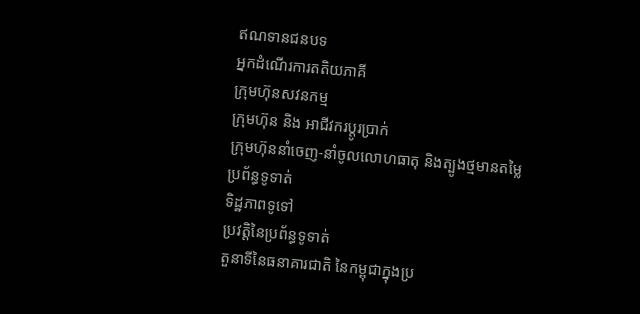ឥណទានជនបទ
អ្នកដំណើរការតតិយភាគី
ក្រុមហ៊ុនសវនកម្ម
ក្រុមហ៊ុន និង អាជីវករប្តូរប្រាក់
ក្រុមហ៊ុននាំចេញ-នាំចូលលោហធាតុ និងត្បូងថ្មមានតម្លៃ
ប្រព័ន្ធទូទាត់
ទិដ្ឋភាពទូទៅ
ប្រវត្តិនៃប្រព័ន្ធទូទាត់
តួនាទីនៃធនាគារជាតិ នៃកម្ពុជាក្នុងប្រ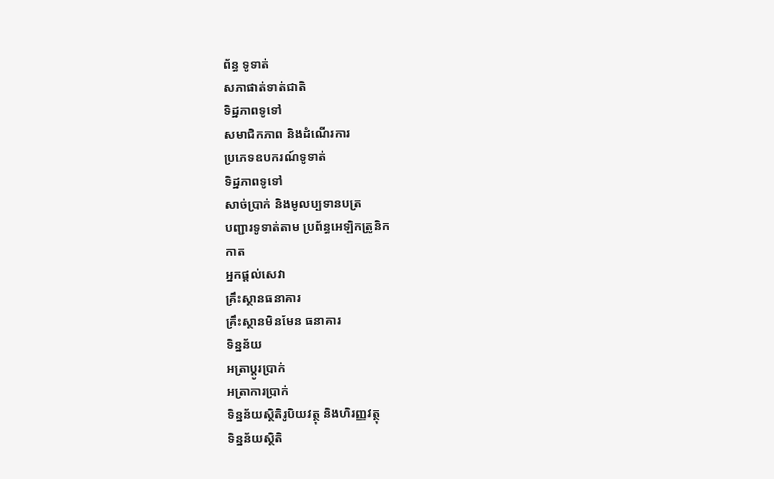ព័ន្ធ ទូទាត់
សភាផាត់ទាត់ជាតិ
ទិដ្ឋភាពទូទៅ
សមាជិកភាព និងដំណើរការ
ប្រភេទឧបករណ៍ទូទាត់
ទិដ្ឋភាពទូទៅ
សាច់ប្រាក់ និងមូលប្បទានបត្រ
បញ្ជារទូទាត់តាម ប្រព័ន្ធអេឡិកត្រូនិក
កាត
អ្នកផ្តល់សេវា
គ្រឹះស្ថានធនាគារ
គ្រឹះស្ថានមិនមែន ធនាគារ
ទិន្នន័យ
អត្រាប្តូរបា្រក់
អត្រាការប្រាក់
ទិន្នន័យស្ថិតិរូបិយវត្ថុ និងហិរញ្ញវត្ថុ
ទិន្នន័យស្ថិតិ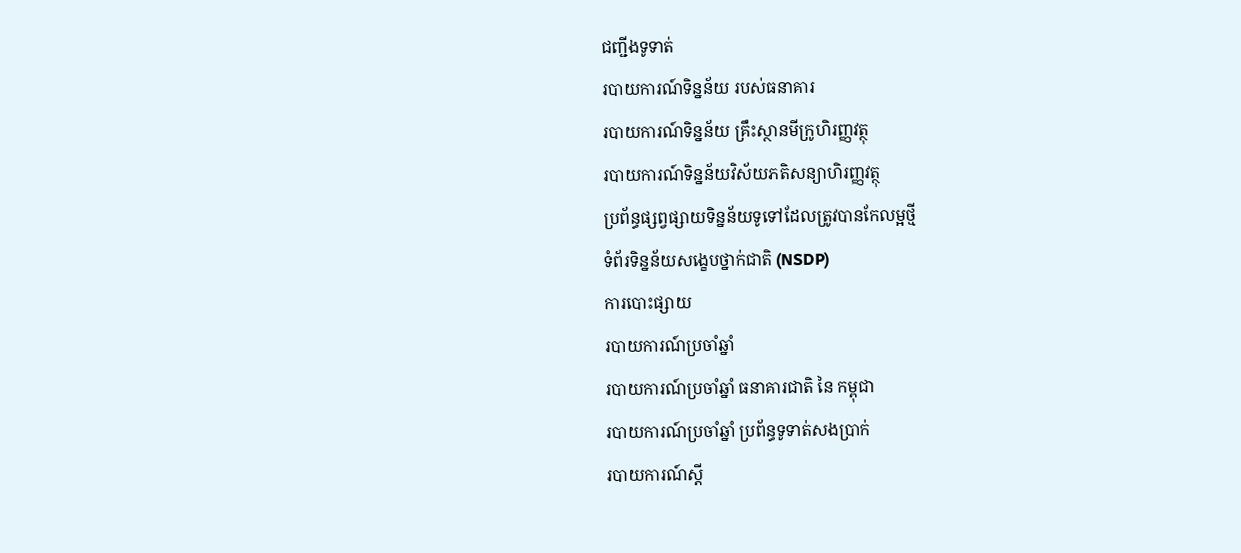ជញ្ជីងទូទាត់
របាយការណ៍ទិន្នន័យ របស់ធនាគារ
របាយការណ៍ទិន្នន័យ គ្រឹះស្ថានមីក្រូហិរញ្ញវត្ថុ
របាយការណ៍ទិន្នន័យវិស័យភតិសន្យាហិរញ្ញវត្ថុ
ប្រព័ន្ធផ្សព្វផ្សាយទិន្នន័យទូទៅដែលត្រូវបានកែលម្អថ្មី
ទំព័រទិន្នន័យសង្ខេបថ្នាក់ជាតិ (NSDP)
ការបោះផ្សាយ
របាយការណ៍ប្រចាំឆ្នាំ
របាយការណ៍ប្រចាំឆ្នាំ ធនាគារជាតិ នៃ កម្ពុជា
របាយការណ៍ប្រចាំឆ្នាំ ប្រព័ន្ធទូទាត់សងប្រាក់
របាយការណ៍ស្តី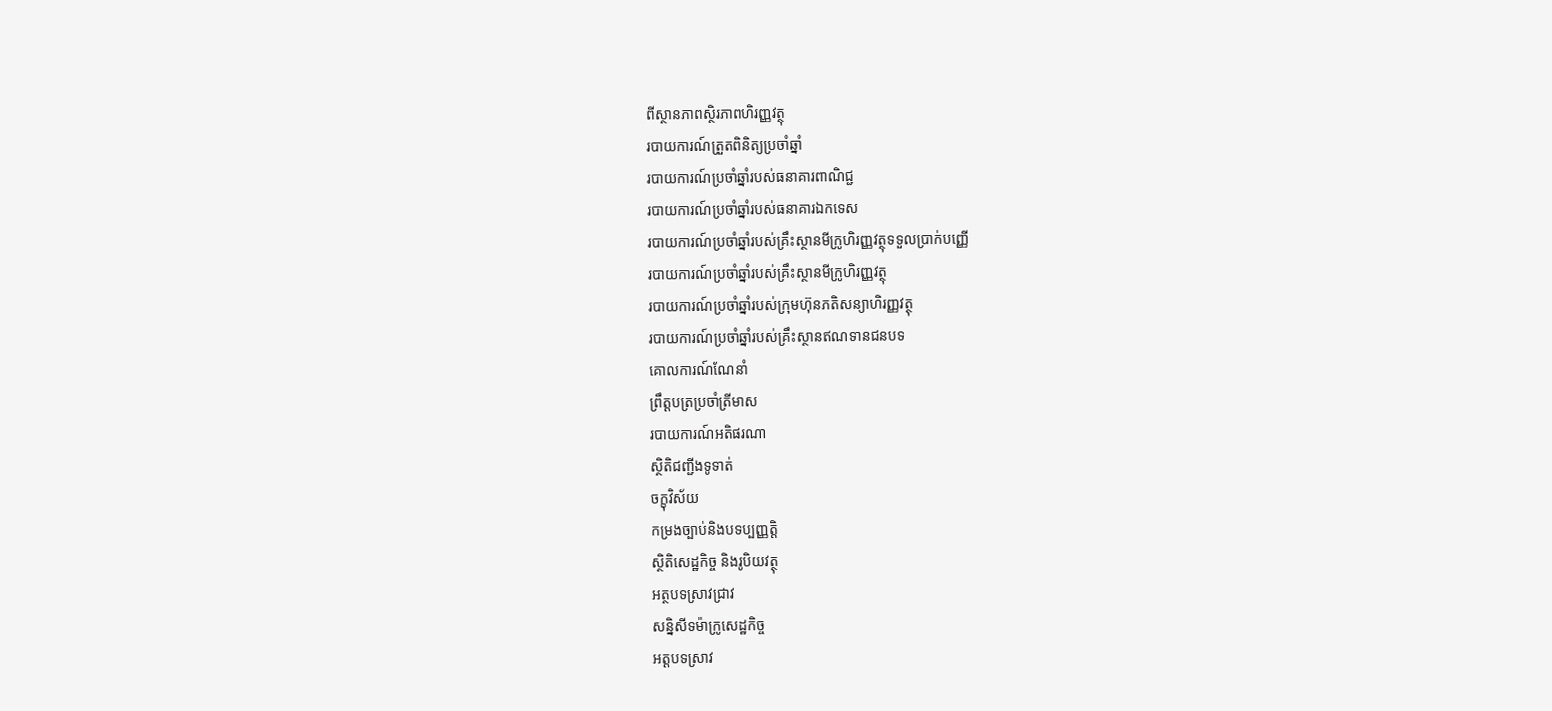ពីស្ថានភាពស្ថិរភាពហិរញ្ញវត្ថុ
របាយការណ៍ត្រួតពិនិត្យប្រចាំឆ្នាំ
របាយការណ៍ប្រចាំឆ្នាំរបស់ធនាគារពាណិជ្ជ
របាយការណ៍ប្រចាំឆ្នាំរបស់ធនាគារឯកទេស
របាយការណ៍ប្រចាំឆ្នាំរបស់គ្រឹះស្ថានមីក្រូហិរញ្ញវត្ថុទទួលប្រាក់បញ្ញើ
របាយការណ៍ប្រចាំឆ្នាំរបស់គ្រឹះស្ថានមីក្រូហិរញ្ញវត្ថុ
របាយការណ៍ប្រចាំឆ្នាំរបស់ក្រុមហ៊ុនភតិសន្យាហិរញ្ញវត្ថុ
របាយការណ៍ប្រចាំឆ្នាំរបស់គ្រឹះស្ថានឥណទានជនបទ
គោលការណ៍ណែនាំ
ព្រឹត្តបត្រប្រចាំត្រីមាស
របាយការណ៍អតិផរណា
ស្ថិតិជញ្ជីងទូទាត់
ចក្ខុវិស័យ
កម្រងច្បាប់និងបទប្បញ្ញត្តិ
ស្ថិតិសេដ្ឋកិច្ច និងរូបិយវត្ថុ
អត្ថបទស្រាវជ្រាវ
សន្និសីទម៉ាក្រូសេដ្ឋកិច្ច
អត្តបទស្រាវ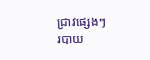ជ្រាវផ្សេងៗ
របាយ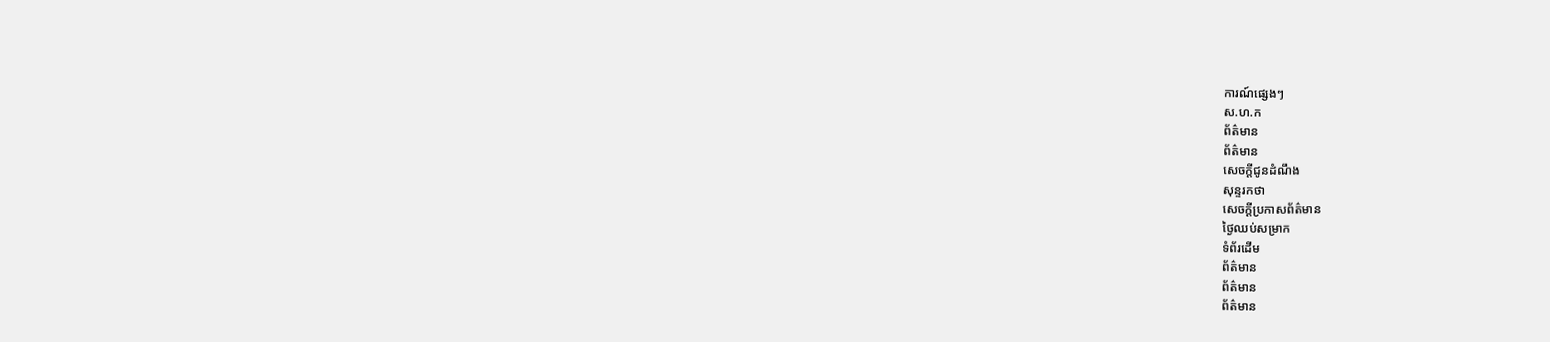ការណ៍ផ្សេងៗ
ស.ហ.ក
ព័ត៌មាន
ព័ត៌មាន
សេចក្តីជូនដំណឹង
សុន្ទរកថា
សេចក្តីប្រកាសព័ត៌មាន
ថ្ងៃឈប់សម្រាក
ទំព័រដើម
ព័ត៌មាន
ព័ត៌មាន
ព័ត៌មាន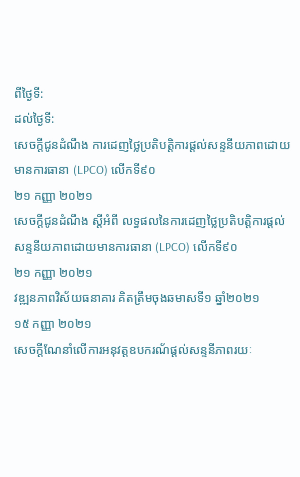ពីថ្ងៃទី:
ដល់ថ្ងៃទី:
សេចក្តីជូនដំណឹង ការដេញថ្លៃប្រតិបត្តិការផ្តល់សន្ទនីយភាពដោយមានការធានា (LPCO) លើកទី៩០
២១ កញ្ញា ២០២១
សេចក្តីជូនដំណឹង ស្តីអំពី លទ្ធផលនៃការដេញថ្លៃប្រតិបត្តិការផ្តល់សន្ទនីយភាពដោយមានការធានា (LPCO) លើកទី៩០
២១ កញ្ញា ២០២១
វឌ្ឍនភាពវិស័យធនាគារ គិតត្រឹមចុងឆមាសទី១ ឆ្នាំ២០២១
១៥ កញ្ញា ២០២១
សេចក្ដីណែនាំលើការអនុវត្តឧបករណ័ផ្ដល់សន្ទនីភាពរយៈ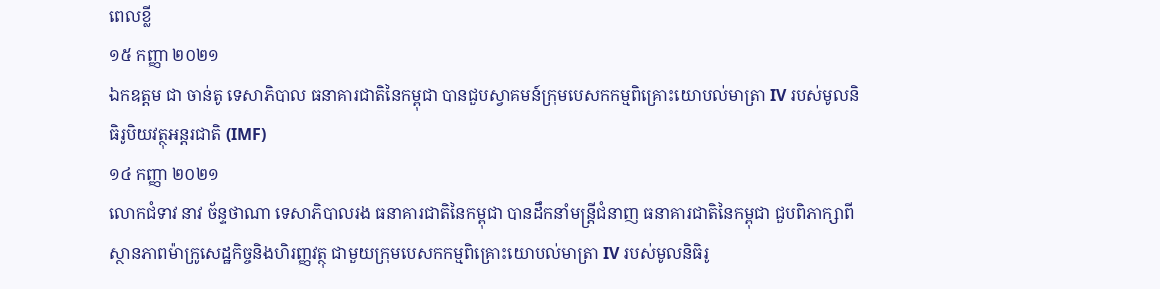ពេលខ្លី
១៥ កញ្ញា ២០២១
ឯកឧត្តម ជា ចាន់តូ ទេសាភិបាល ធនាគារជាតិនៃកម្ពុជា បានជួបស្វាគមន៍ក្រុមបេសកកម្មពិគ្រោះយោបល់មាត្រា IV របស់មូលនិធិរូបិយវត្ថុអន្តរជាតិ (IMF)
១៤ កញ្ញា ២០២១
លោកជំទាវ នាវ ច័ន្ទថាណា ទេសាភិបាលរង ធនាគារជាតិនៃកម្ពុជា បានដឹកនាំមន្ត្រីជំនាញ ធនាគារជាតិនៃកម្ពុជា ជួបពិភាក្សាពីស្ថានភាពម៉ាក្រូសេដ្ឋកិច្ចនិងហិរញ្ញវត្ថុ ជាមួយក្រុមបេសកកម្មពិគ្រោះយោបល់មាត្រា IV របស់មូលនិធិរូ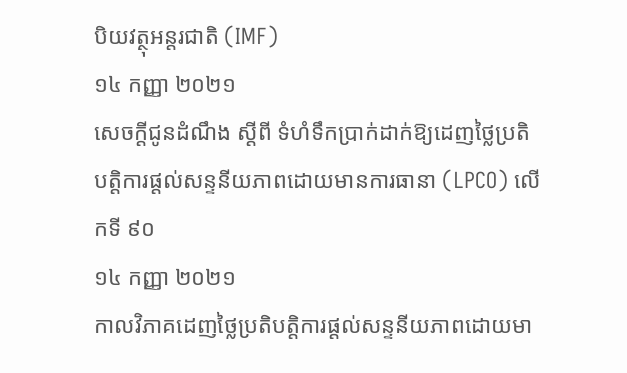បិយវត្ថុអន្តរជាតិ (IMF)
១៤ កញ្ញា ២០២១
សេចក្តីជូនដំណឹង ស្តីពី ទំហំទឹកប្រាក់ដាក់ឱ្យដេញថ្លៃប្រតិបត្តិការផ្តល់សន្ទនីយភាពដោយមានការធានា (LPCO) លើកទី ៩០
១៤ កញ្ញា ២០២១
កាលវិភាគដេញថ្លៃប្រតិបត្តិការផ្ដល់សន្ទនីយភាពដោយមា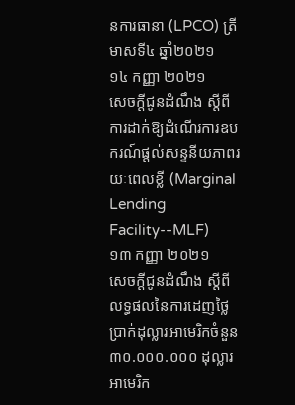នការធានា (LPCO) ត្រីមាសទី៤ ឆ្នាំ២០២១
១៤ កញ្ញា ២០២១
សេចក្តីជូនដំណឹង ស្តីពី ការដាក់ឱ្យដំណើរការឧបករណ៍ផ្តល់សន្ទនីយភាពរយៈពេលខ្លី (Marginal Lending Facility--MLF)
១៣ កញ្ញា ២០២១
សេចក្តីជូនដំណឹង ស្តីពី លទ្ធផលនៃការដេញថ្លៃប្រាក់ដុល្លារអាមេរិកចំនួន ៣០.០០០.០០០ ដុល្លារអាមេរិក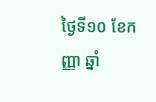ថ្ងៃទី១០ ខែកញ្ញា ឆ្នាំ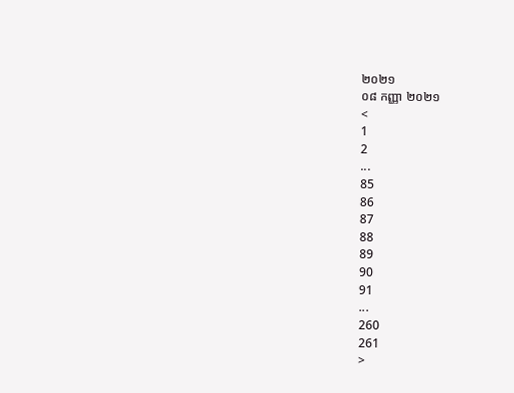២០២១
០៨ កញ្ញា ២០២១
<
1
2
...
85
86
87
88
89
90
91
...
260
261
>